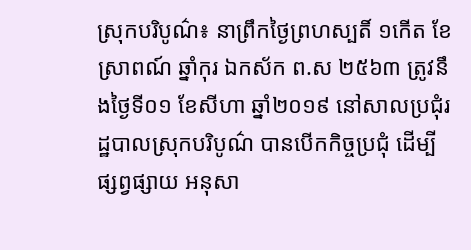ស្រុកបរិបូណ៌៖ នាព្រឹកថ្ងៃព្រហស្បតិ៍ ១កើត ខែ ស្រាពណ៍ ឆ្នាំកុរ ឯកស័ក ព.ស ២៥៦៣ ត្រូវនឹងថ្ងៃទី០១ ខែសីហា ឆ្នាំ២០១៩ នៅសាលប្រជុំរដ្ឋបាលស្រុកបរិបូណ៌ បានបើកកិច្ចប្រជុំ ដើម្បីផ្សព្វផ្សាយ អនុសា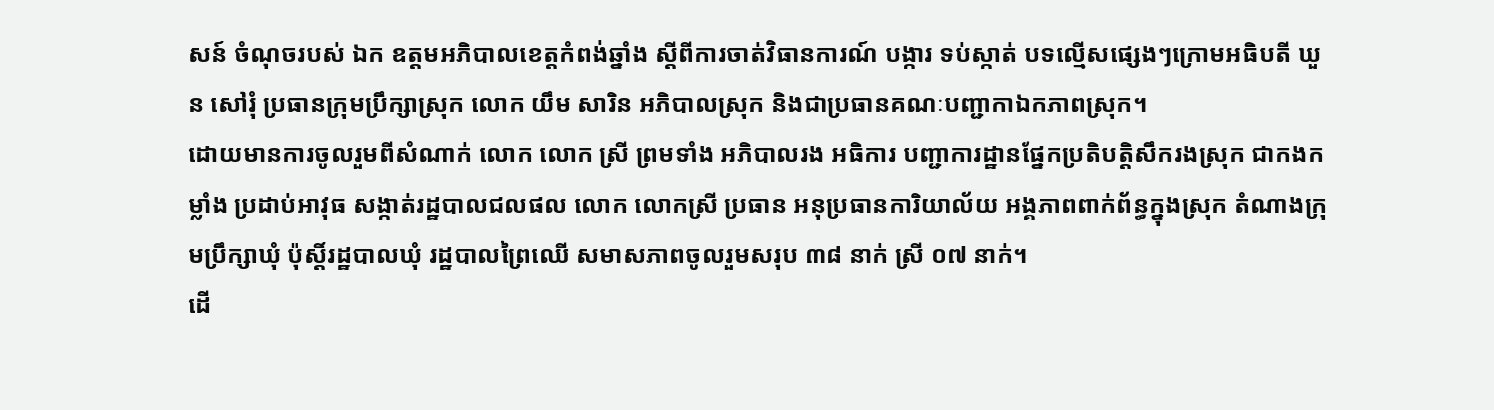សន៍ ចំណុចរបស់ ឯក ឧត្តមអភិបាលខេត្តកំពង់ឆ្នាំង ស្តីពីការចាត់វិធានការណ៍ បង្ការ ទប់ស្កាត់ បទល្មើសផ្សេងៗក្រោមអធិបតី ឃួន សៅរុំ ប្រធានក្រុមប្រឹក្សាស្រុក លោក យឹម សារិន អភិបាលស្រុក និងជាប្រធានគណៈបញ្ជាកាឯកភាពស្រុក។
ដោយមានការចូលរួមពីសំណាក់ លោក លោក ស្រី ព្រមទាំង អភិបាលរង អធិការ បញ្ជាការដ្ឋានផ្នែកប្រតិបត្តិសឹករងស្រុក ជាកងកម្លាំង ប្រដាប់អាវុធ សង្កាត់រដ្ឋបាលជលផល លោក លោកស្រី ប្រធាន អនុប្រធានការិយាល័យ អង្គភាពពាក់ព័ន្ធក្នុងស្រុក តំណាងក្រុមប្រឹក្សាឃុំ ប៉ុស្តិ៍រដ្ឋបាលឃុំ រដ្ឋបាលព្រៃឈើ សមាសភាពចូលរួមសរុប ៣៨ នាក់ ស្រី ០៧ នាក់។
ដើ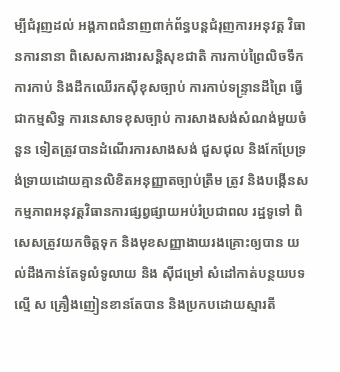ម្បីជំរុញដល់ អង្គភាពជំនាញពាក់ព័ន្ធបន្តជំរុញការអនុវត្ត វិធានការនានា ពិសេសការងារសន្តិសុខជាតិ ការកាប់ព្រៃលិចទឹក ការកាប់ និងដឹកឈើរកសុីខុសច្បាប់ ការកាប់ទន្ទ្រានដីព្រៃ ធ្វើជាកម្មសិទ្ធ ការនេសាទខុសច្បាប់ ការសាងសង់សំណង់មួយចំនួន ទៀតត្រូវបានដំណើរការសាងសង់ ជួសជុល និងកែប្រែទ្រង់ទ្រាយដោយគ្មានលិខិតអនុញ្ញាតច្បាប់ត្រឹម ត្រូវ និងបង្កើនសកម្មភាពអនុវត្តវិធានការផ្សព្វផ្សាយអប់រំប្រជាពល រដ្ឋទូទៅ ពិសេសត្រូវយកចិត្តទុក និងមុខសញ្ញាងាយរងគ្រោះឲ្យបាន យល់ដឹងកាន់តែទូលំទូលាយ និង សុីជម្រៅ សំដៅកាត់បន្ថយបទល្មើ ស គ្រឿងញៀនខានតែបាន និងប្រកបដោយស្មារតី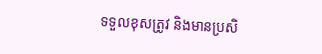ទទួលខុសត្រូវ និងមានប្រសិ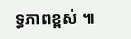ទ្ធភាពខ្ពស់ ៕